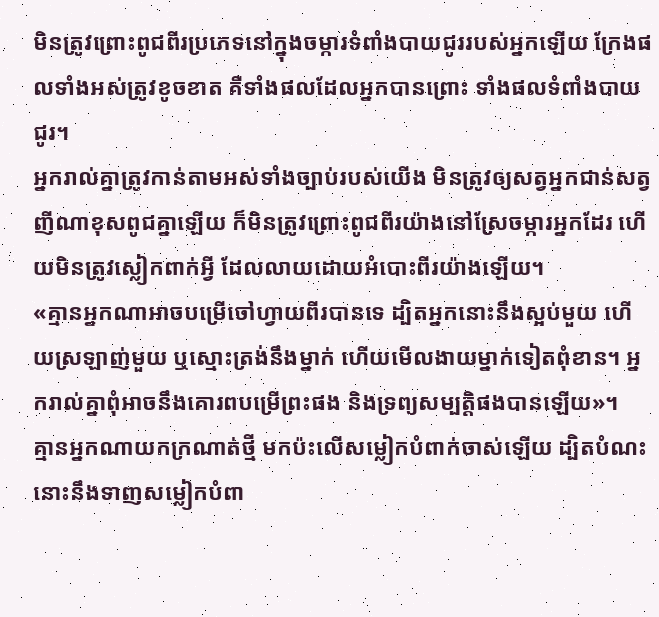មិនត្រូវព្រោះពូជពីរប្រភេទនៅក្នុងចម្ការទំពាំងបាយជូររបស់អ្នកឡើយ ក្រែងផលទាំងអស់ត្រូវខូចខាត គឺទាំងផលដែលអ្នកបានព្រោះ ទាំងផលទំពាំងបាយជូរ។
អ្នករាល់គ្នាត្រូវកាន់តាមអស់ទាំងច្បាប់របស់យើង មិនត្រូវឲ្យសត្វអ្នកជាន់សត្វញីណាខុសពូជគ្នាឡើយ ក៏មិនត្រូវព្រោះពូជពីរយ៉ាងនៅស្រែចម្ការអ្នកដែរ ហើយមិនត្រូវស្លៀកពាក់អ្វី ដែលលាយដោយអំបោះពីរយ៉ាងឡើយ។
«គ្មានអ្នកណាអាចបម្រើចៅហ្វាយពីរបានទេ ដ្បិតអ្នកនោះនឹងស្អប់មួយ ហើយស្រឡាញ់មួយ ឬស្មោះត្រង់នឹងម្នាក់ ហើយមើលងាយម្នាក់ទៀតពុំខាន។ អ្នករាល់គ្នាពុំអាចនឹងគោរពបម្រើព្រះផង និងទ្រព្យសម្បត្តិផងបានឡើយ»។
គ្មានអ្នកណាយកក្រណាត់ថ្មី មកប៉ះលើសម្លៀកបំពាក់ចាស់ឡើយ ដ្បិតបំណះនោះនឹងទាញសម្លៀកបំពា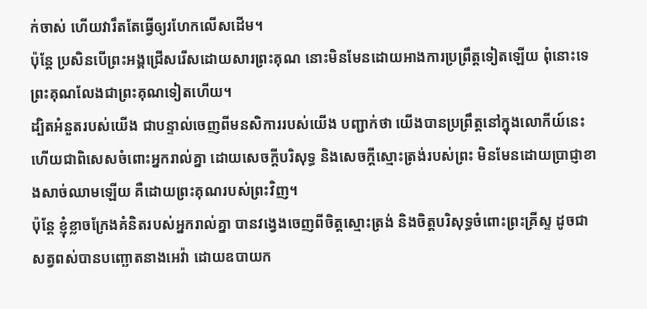ក់ចាស់ ហើយវារឹតតែធ្វើឲ្យរហែកលើសដើម។
ប៉ុន្តែ ប្រសិនបើព្រះអង្គជ្រើសរើសដោយសារព្រះគុណ នោះមិនមែនដោយអាងការប្រព្រឹត្តទៀតឡើយ ពុំនោះទេ ព្រះគុណលែងជាព្រះគុណទៀតហើយ។
ដ្បិតអំនួតរបស់យើង ជាបន្ទាល់ចេញពីមនសិការរបស់យើង បញ្ជាក់ថា យើងបានប្រព្រឹត្តនៅក្នុងលោកីយ៍នេះ ហើយជាពិសេសចំពោះអ្នករាល់គ្នា ដោយសេចក្តីបរិសុទ្ធ និងសេចក្តីស្មោះត្រង់របស់ព្រះ មិនមែនដោយប្រាជ្ញាខាងសាច់ឈាមឡើយ គឺដោយព្រះគុណរបស់ព្រះវិញ។
ប៉ុន្តែ ខ្ញុំខ្លាចក្រែងគំនិតរបស់អ្នករាល់គ្នា បានវង្វេងចេញពីចិត្តស្មោះត្រង់ និងចិត្តបរិសុទ្ធចំពោះព្រះគ្រីស្ទ ដូចជាសត្វពស់បានបញ្ឆោតនាងអេវ៉ា ដោយឧបាយក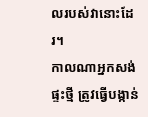លរបស់វានោះដែរ។
កាលណាអ្នកសង់ផ្ទះថ្មី ត្រូវធ្វើបង្កាន់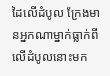ដៃលើដំបូល ក្រែងមានអ្នកណាម្នាក់ធ្លាក់ពីលើដំបូលនោះមក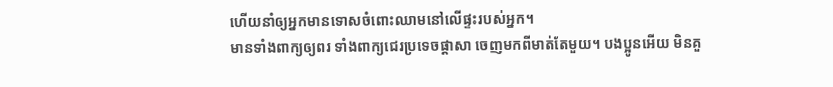ហើយនាំឲ្យអ្នកមានទោសចំពោះឈាមនៅលើផ្ទះរបស់អ្នក។
មានទាំងពាក្យឲ្យពរ ទាំងពាក្យជេរប្រទេចផ្តាសា ចេញមកពីមាត់តែមួយ។ បងប្អូនអើយ មិនគួ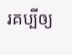រគប្បីឲ្យ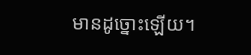មានដូច្នោះឡើយ។